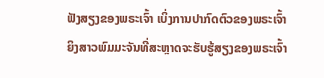ຟັງສຽງຂອງພຣະເຈົ້າ ເບິ່ງການປາກົດຕົວຂອງພຣະເຈົ້າ
ຍິງສາວພົມມະຈັນທີ່ສະຫຼາດຈະຮັບຮູ້ສຽງຂອງພຣະເຈົ້າ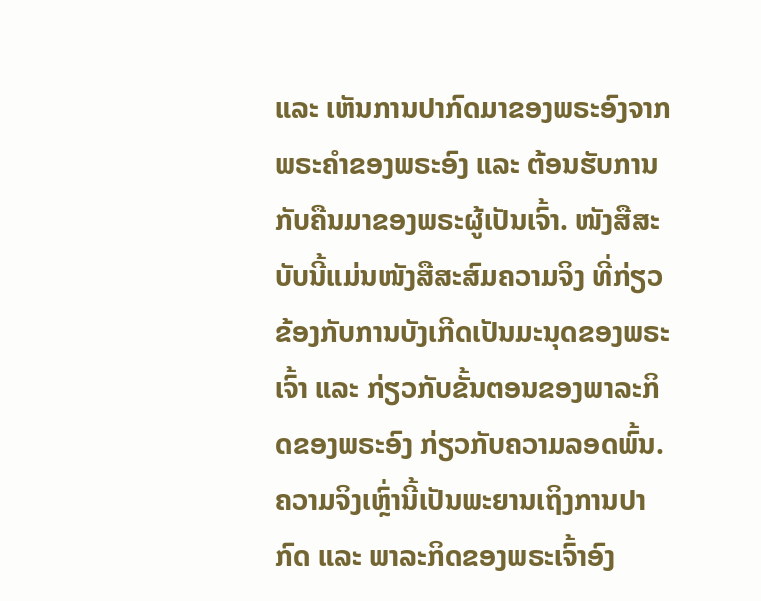ແລະ ເຫັນການປາກົດມາຂອງພຣະອົງຈາກພຣະຄຳຂອງພຣະອົງ ແລະ ຕ້ອນຮັບການກັບຄືນມາຂອງພຣະຜູ້ເປັນເຈົ້າ. ໜັງສືສະບັບນີ້ແມ່ນໜັງສືສະສົມຄວາມຈິງ ທີ່ກ່ຽວຂ້ອງກັບການບັງເກີດເປັນມະນຸດຂອງພຣະເຈົ້າ ແລະ ກ່ຽວກັບຂັ້ນຕອນຂອງພາລະກິດຂອງພຣະອົງ ກ່ຽວກັບຄວາມລອດພົ້ນ. ຄວາມຈິງເຫຼົ່ານີ້ເປັນພະຍານເຖິງການປາກົດ ແລະ ພາລະກິດຂອງພຣະເຈົ້າອົງ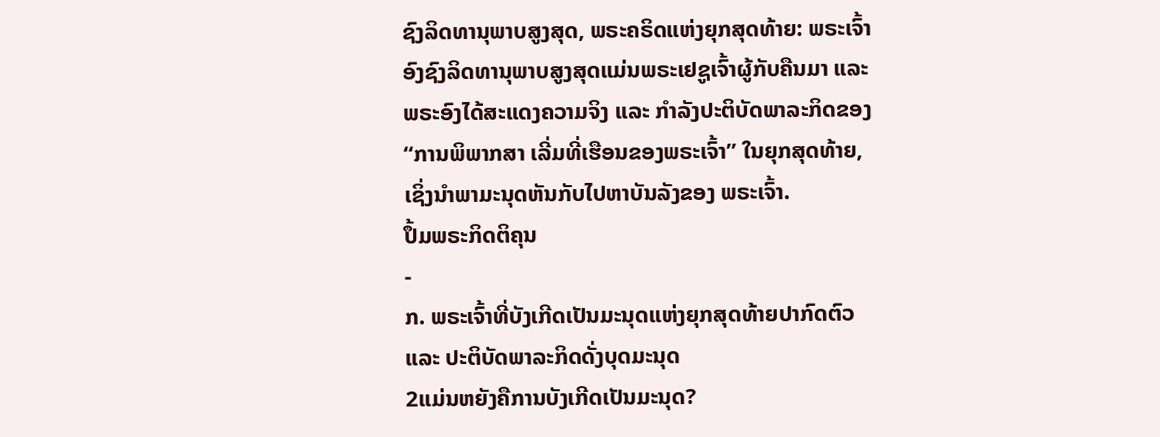ຊົງລິດທານຸພາບສູງສຸດ, ພຣະຄຣິດແຫ່ງຍຸກສຸດທ້າຍ: ພຣະເຈົ້າອົງຊົງລິດທານຸພາບສູງສຸດແມ່ນພຣະເຢຊູເຈົ້າຜູ້ກັບຄືນມາ ແລະ ພຣະອົງໄດ້ສະແດງຄວາມຈິງ ແລະ ກຳລັງປະຕິບັດພາລະກິດຂອງ “ການພິພາກສາ ເລີ່ມທີ່ເຮືອນຂອງພຣະເຈົ້າ” ໃນຍຸກສຸດທ້າຍ, ເຊິ່ງນໍາພາມະນຸດຫັນກັບໄປຫາບັນລັງຂອງ ພຣະເຈົ້າ.
ປຶ້ມພຣະກິດຕິຄຸນ
-
ກ. ພຣະເຈົ້າທີ່ບັງເກີດເປັນມະນຸດແຫ່ງຍຸກສຸດທ້າຍປາກົດຕົວ ແລະ ປະຕິບັດພາລະກິດດັ່ງບຸດມະນຸດ
2ແມ່ນຫຍັງຄືການບັງເກີດເປັນມະນຸດ?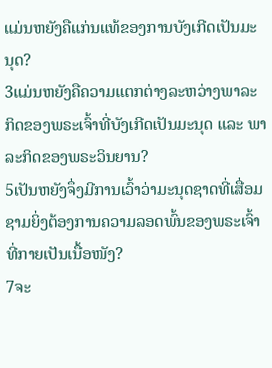ແມ່ນຫຍັງຄືແກ່ນແທ້ຂອງການບັງເກີດເປັນມະນຸດ?
3ແມ່ນຫຍັງຄືຄວາມແຕກຕ່າງລະຫວ່າງພາລະກິດຂອງພຣະເຈົ້າທີ່ບັງເກີດເປັນມະນຸດ ແລະ ພາລະກິດຂອງພຣະວິນຍານ?
5ເປັນຫຍັງຈຶ່ງມີການເວົ້າວ່າມະນຸດຊາດທີ່ເສື່ອມຊາມຍິ່ງຕ້ອງການຄວາມລອດພົ້ນຂອງພຣະເຈົ້າທີ່ກາຍເປັນເນື້ອໜັງ?
7ຈະ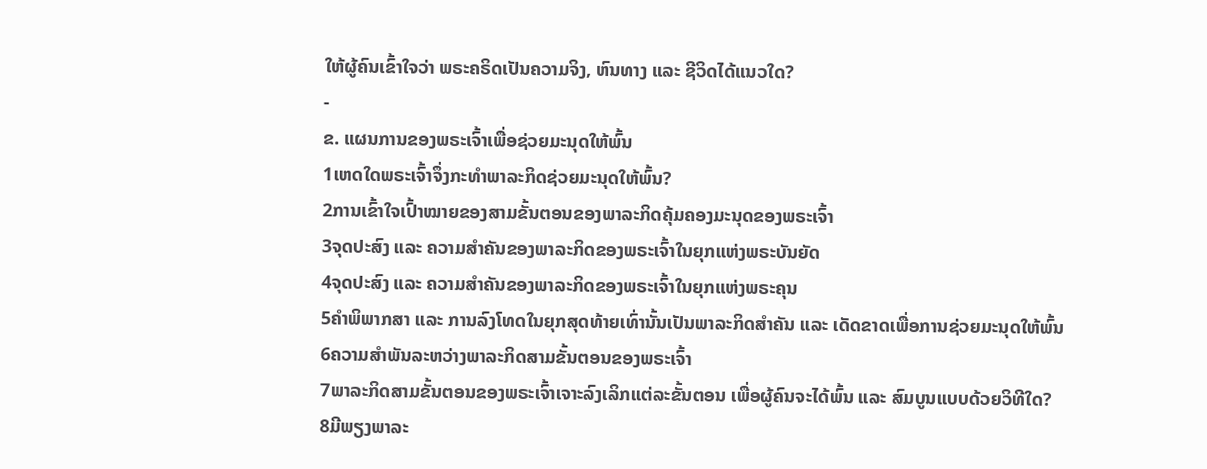ໃຫ້ຜູ້ຄົນເຂົ້າໃຈວ່າ ພຣະຄຣິດເປັນຄວາມຈິງ, ຫົນທາງ ແລະ ຊີວິດໄດ້ແນວໃດ?
-
ຂ. ແຜນການຂອງພຣະເຈົ້າເພື່ອຊ່ວຍມະນຸດໃຫ້ພົ້ນ
1ເຫດໃດພຣະເຈົ້າຈຶ່ງກະທໍາພາລະກິດຊ່ວຍມະນຸດໃຫ້ພົ້ນ?
2ການເຂົ້າໃຈເປົ້າໝາຍຂອງສາມຂັ້ນຕອນຂອງພາລະກິດຄຸ້ມຄອງມະນຸດຂອງພຣະເຈົ້າ
3ຈຸດປະສົງ ແລະ ຄວາມສໍາຄັນຂອງພາລະກິດຂອງພຣະເຈົ້າໃນຍຸກແຫ່ງພຣະບັນຍັດ
4ຈຸດປະສົງ ແລະ ຄວາມສໍາຄັນຂອງພາລະກິດຂອງພຣະເຈົ້າໃນຍຸກແຫ່ງພຣະຄຸນ
5ຄໍາພິພາກສາ ແລະ ການລົງໂທດໃນຍຸກສຸດທ້າຍເທົ່ານັ້ນເປັນພາລະກິດສໍາຄັນ ແລະ ເດັດຂາດເພື່ອການຊ່ວຍມະນຸດໃຫ້ພົ້ນ
6ຄວາມສໍາພັນລະຫວ່າງພາລະກິດສາມຂັ້ນຕອນຂອງພຣະເຈົ້າ
7ພາລະກິດສາມຂັ້ນຕອນຂອງພຣະເຈົ້າເຈາະລົງເລິກແຕ່ລະຂັ້ນຕອນ ເພື່ອຜູ້ຄົນຈະໄດ້ພົ້ນ ແລະ ສົມບູນແບບດ້ວຍວິທີໃດ?
8ມີພຽງພາລະ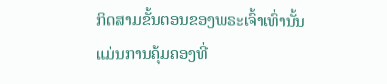ກິດສາມຂັ້ນຕອນຂອງພຣະເຈົ້າເທົ່ານັ້ນແມ່ນການຄຸ້ມຄອງທີ່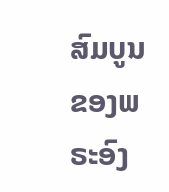ສົມບູນຂອງພຣະອົງ